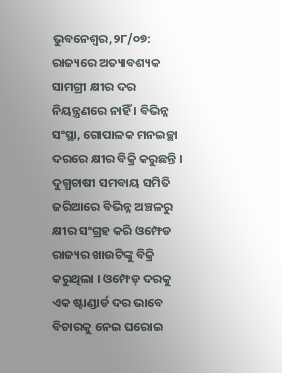ଭୁବନେଶ୍ୱର,୨୮/୦୭: ରାଜ୍ୟରେ ଅତ୍ୟାବଶ୍ୟକ ସାମଗ୍ରୀ କ୍ଷୀର ଦର ନିୟନ୍ତ୍ରଣରେ ନାହିଁ । ବିଭିନ୍ନ ସଂସ୍ଥା, ଗୋପାଳକ ମନଇଚ୍ଛା ଦରରେ କ୍ଷୀର ବିକ୍ରି କରୁଛନ୍ତି । ଦୁଗ୍ଧଚାଷୀ ସମବାୟ ସମିତି ଜରିଆରେ ବିଭିନ୍ନ ଅଞ୍ଚଳରୁ କ୍ଷୀର ସଂଗ୍ରହ କରି ଓମ୍ଫେଡ ରାଜ୍ୟର ଖାଉଟିଙ୍କୁ ବିକ୍ରି କରୁଥିଲା । ଓମ୍ଫେଡ୍ ଦରକୁ ଏକ ଷ୍ଟାଣ୍ଡାର୍ଡ ଦର ଭାବେ ବିଚାରକୁ ନେଇ ଘରୋଇ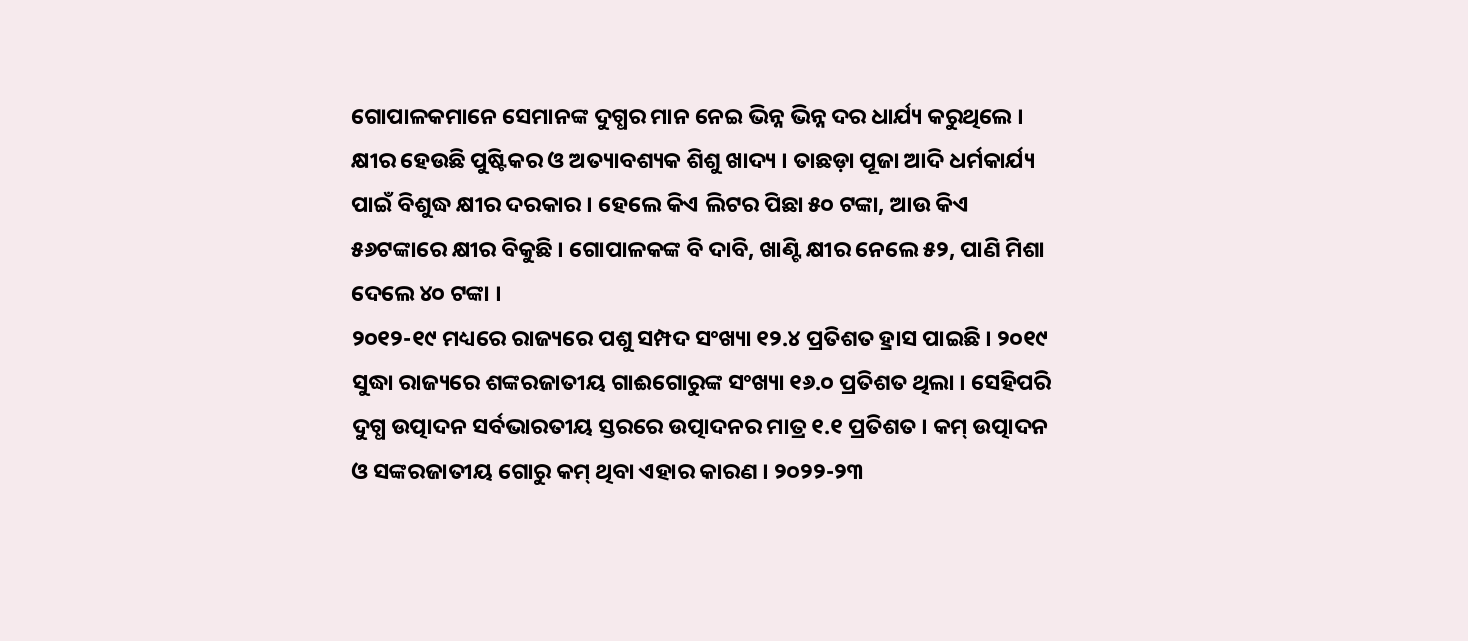ଗୋପାଳକମାନେ ସେମାନଙ୍କ ଦୁଗ୍ଧର ମାନ ନେଇ ଭିନ୍ନ ଭିନ୍ନ ଦର ଧାର୍ଯ୍ୟ କରୁଥିଲେ । କ୍ଷୀର ହେଉଛି ପୁଷ୍ଟିକର ଓ ଅତ୍ୟାବଶ୍ୟକ ଶିଶୁ ଖାଦ୍ୟ । ତାଛଡ଼ା ପୂଜା ଆଦି ଧର୍ମକାର୍ଯ୍ୟ ପାଇଁ ବିଶୁଦ୍ଧ କ୍ଷୀର ଦରକାର । ହେଲେ କିଏ ଲିଟର ପିଛା ୫୦ ଟଙ୍କା, ଆଉ କିଏ ୫୬ଟଙ୍କାରେ କ୍ଷୀର ବିକୁଛି । ଗୋପାଳକଙ୍କ ବି ଦାବି, ଖାଣ୍ଟି କ୍ଷୀର ନେଲେ ୫୨, ପାଣି ମିଶା ଦେଲେ ୪୦ ଟଙ୍କା ।
୨୦୧୨-୧୯ ମଧ୍ୟରେ ରାଜ୍ୟରେ ପଶୁ ସମ୍ପଦ ସଂଖ୍ୟା ୧୨.୪ ପ୍ରତିଶତ ହ୍ରାସ ପାଇଛି । ୨୦୧୯ ସୁଦ୍ଧା ରାଜ୍ୟରେ ଶଙ୍କରଜାତୀୟ ଗାଈଗୋରୁଙ୍କ ସଂଖ୍ୟା ୧୬.୦ ପ୍ରତିଶତ ଥିଲା । ସେହିପରି ଦୁଗ୍ଧ ଉତ୍ପାଦନ ସର୍ବଭାରତୀୟ ସ୍ତରରେ ଉତ୍ପାଦନର ମାତ୍ର ୧.୧ ପ୍ରତିଶତ । କମ୍ ଉତ୍ପାଦନ ଓ ସଙ୍କରଜାତୀୟ ଗୋରୁ କମ୍ ଥିବା ଏହାର କାରଣ । ୨୦୨୨-୨୩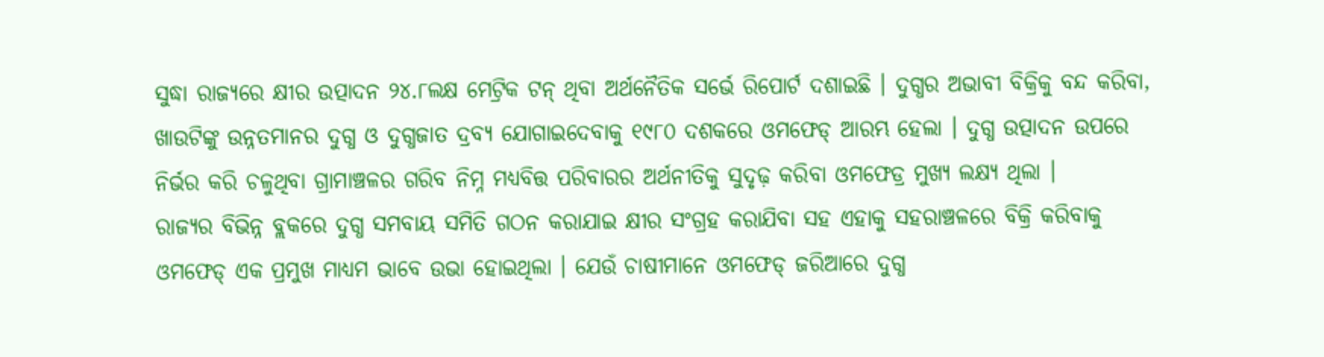ସୁଦ୍ଧା ରାଜ୍ୟରେ କ୍ଷୀର ଉତ୍ପାଦନ ୨୪.୮ଲକ୍ଷ ମେଟ୍ରିକ ଟନ୍ ଥିବା ଅର୍ଥନୈତିକ ସର୍ଭେ ରିପୋର୍ଟ ଦଶାଇଛି । ଦୁଗ୍ଧର ଅଭାବୀ ବିକ୍ରିକୁ ବନ୍ଦ କରିବା, ଖାଉଟିଙ୍କୁ ଉନ୍ନତମାନର ଦୁଗ୍ଧ ଓ ଦୁଗ୍ଧଜାତ ଦ୍ରବ୍ୟ ଯୋଗାଇଦେବାକୁ ୧୯୮୦ ଦଶକରେ ଓମଫେଡ୍ ଆରମ୍ଭ ହେଲା । ଦୁଗ୍ଧ ଉତ୍ପାଦନ ଉପରେ ନିର୍ଭର କରି ଚଳୁଥିବା ଗ୍ରାମାଞ୍ଚଳର ଗରିବ ନିମ୍ନ ମଧ୍ୟବିତ୍ତ ପରିବାରର ଅର୍ଥନୀତିକୁ ସୁଦୃଢ଼ କରିବା ଓମଫେଡ୍ର ମୁଖ୍ୟ ଲକ୍ଷ୍ୟ ଥିଲା ।
ରାଜ୍ୟର ବିଭିନ୍ନ ବ୍ଲକରେ ଦୁଗ୍ଧ ସମବାୟ ସମିତି ଗଠନ କରାଯାଇ କ୍ଷୀର ସଂଗ୍ରହ କରାଯିବା ସହ ଏହାକୁ ସହରାଞ୍ଚଳରେ ବିକ୍ରି କରିବାକୁ ଓମଫେଡ୍ ଏକ ପ୍ରମୁଖ ମାଧ୍ୟମ ଭାବେ ଉଭା ହୋଇଥିଲା । ଯେଉଁ ଚାଷୀମାନେ ଓମଫେଡ୍ ଜରିଆରେ ଦୁଗ୍ଧ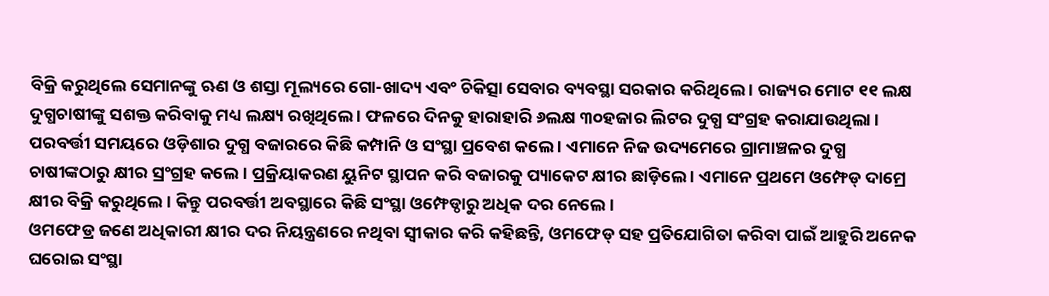ବିକ୍ରି କରୁଥିଲେ ସେମାନଙ୍କୁ ଋଣ ଓ ଶସ୍ତା ମୂଲ୍ୟରେ ଗୋ-ଖାଦ୍ୟ ଏବଂ ଚିକିତ୍ସା ସେବାର ବ୍ୟବସ୍ଥା ସରକାର କରିଥିଲେ । ରାଜ୍ୟର ମୋଟ ୧୧ ଲକ୍ଷ ଦୁଗ୍ଧଚାଷୀଙ୍କୁ ସଶକ୍ତ କରିବାକୁ ମଧ୍ୟ ଲକ୍ଷ୍ୟ ରଖିଥିଲେ । ଫଳରେ ଦିନକୁ ହାରାହାରି ୬ଲକ୍ଷ ୩୦ହଜାର ଲିଟର ଦୁଗ୍ଧ ସଂଗ୍ରହ କରାଯାଉଥିଲା । ପରବର୍ତ୍ତୀ ସମୟରେ ଓଡ଼ିଶାର ଦୁଗ୍ଧ ବଜାରରେ କିଛି କମ୍ପାନି ଓ ସଂସ୍ଥା ପ୍ରବେଶ କଲେ । ଏମାନେ ନିଜ ଉଦ୍ୟମେରେ ଗ୍ରାମାଞ୍ଚଳର ଦୁଗ୍ଧ ଚାଷୀଙ୍କଠାରୁ କ୍ଷୀର ସ୍ରଂଗ୍ରହ କଲେ । ପ୍ରକ୍ରିୟାକରଣ ୟୁନିଟ ସ୍ଥାପନ କରି ବଜାରକୁ ପ୍ୟାକେଟ କ୍ଷୀର ଛାଡ଼ିଲେ । ଏମାନେ ପ୍ରଥମେ ଓମ୍ଫେଡ୍ ଦାମ୍ରେ କ୍ଷୀର ବିକ୍ରି କରୁଥିଲେ । କିନ୍ତୁ ପରବର୍ତ୍ତୀ ଅବସ୍ଥାରେ କିଛି ସଂସ୍ଥା ଓମ୍ଫେଡ୍ଠାରୁ ଅଧିକ ଦର ନେଲେ ।
ଓମଫେଡ୍ର ଜଣେ ଅଧିକାରୀ କ୍ଷୀର ଦର ନିୟନ୍ତ୍ରଣରେ ନଥିବା ସ୍ୱୀକାର କରି କହିଛନ୍ତି, ଓମଫେଡ୍ ସହ ପ୍ରତିଯୋଗିତା କରିବା ପାଇଁ ଆହୁରି ଅନେକ ଘରୋଇ ସଂସ୍ଥା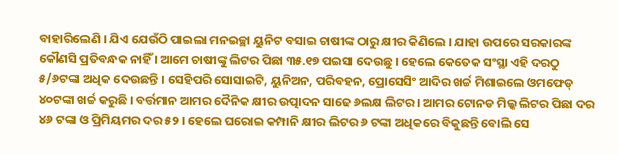ବାହାରିଲେଣି । ଯିଏ ଯେଉଁଠି ପାଇଲା ମନଇଚ୍ଛା ୟୁନିଟ ବସାଇ ଚାଷୀଙ୍କ ଠାରୁ କ୍ଷୀର କିଣିଲେ । ଯାହା ଉପରେ ସରକାରଙ୍କ କୌଣସି ପ୍ରତିବନ୍ଧକ ନାହିଁ । ଆମେ ଚାଷୀଙ୍କୁ ଲିଟର ପିଛା ୩୫.୧୭ ପଇସା ଦେଉଛୁ । ହେଲେ କେତେକ ସଂସ୍ଥା ଏହି ଦରଠୁ ୫/୬ଟଙ୍କା ଅଧିକ ଦେଉଛନ୍ତି । ସେହିପରି ସୋସାଇଟି, ୟୁନିଅନ, ପରିବହନ, ପ୍ରୋସେସିଂ ଆଦିର ଖର୍ଚ୍ଚ ମିଶାଇଲେ ଓମଫେଡ୍ ୪୦ଟଙ୍କା ଖର୍ଚ୍ଚ କରୁଛି । ବର୍ତ୍ତମାନ ଆମର ଦୈନିକ କ୍ଷୀର ଉତ୍ପାଦନ ସାଢେ ୬ଲକ୍ଷ ଲିଟର । ଆମର ଟୋନଡ ମିଲ୍କ ଲିଟର ପିଛା ଦର ୪୬ ଟଙ୍କା ଓ ପ୍ରିମିୟମର ଦର ୫୨ । ହେଲେ ଘରୋଇ କମ୍ପାନି କ୍ଷୀର ଲିଟର ୬ ଟଙ୍କା ଅଧିକରେ ବିକୁଛନ୍ତି ବୋଲି ସେ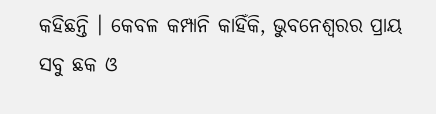କହିଛନ୍ତି । କେବଳ କମ୍ପାନି କାହିଁକି, ଭୁବନେଶ୍ୱରର ପ୍ରାୟ ସବୁ ଛକ ଓ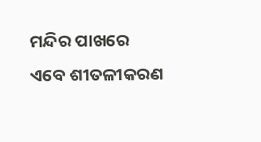ମନ୍ଦିର ପାଖରେ ଏବେ ଶୀତଳୀକରଣ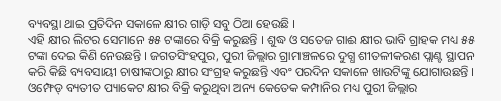ବ୍ୟବସ୍ଥା ଥାଇ ପ୍ରତିଦିନ ସକାଳେ କ୍ଷୀର ଗାଡ଼ି ସବୁ ଠିଆ ହେଉଛି ।
ଏହି କ୍ଷୀର ଲିଟର ସେମାନେ ୫୫ ଟଙ୍କାରେ ବିକ୍ରି କରୁଛନ୍ତି । ଶୁଦ୍ଧ ଓ ସତେଜ ଗାଈ କ୍ଷୀର ଭାବି ଗ୍ରାହକ ମଧ୍ୟ ୫୫ ଟଙ୍କା ଦେଇ କିଣି ନେଉଛନ୍ତି । ଜଗତସିଂହପୁର, ପୁରୀ ଜିଲ୍ଲାର ଗ୍ରାମାଞ୍ଚଳରେ ଦୁଗ୍ଧ ଶୀତଳୀକରଣ ପ୍ଲାଣ୍ଟ ସ୍ଥାପନ କରି କିଛି ବ୍ୟବସାୟୀ ଚାଷୀଙ୍କଠାରୁ କ୍ଷୀର ସଂଗ୍ରହ କରୁଛନ୍ତି ଏବଂ ପରଦିନ ସକାଳେ ଖାଉଟିଙ୍କୁ ଯୋଗାଉଛନ୍ତି । ଓମ୍ଫେଡ୍ ବ୍ୟତୀତ ପ୍ୟାକେଟ କ୍ଷୀର ବିକ୍ରି କରୁଥିବା ଅନ୍ୟ କେତେକ କମ୍ପାନିର ମଧ୍ୟ ପୁରୀ ଜିଲ୍ଲାର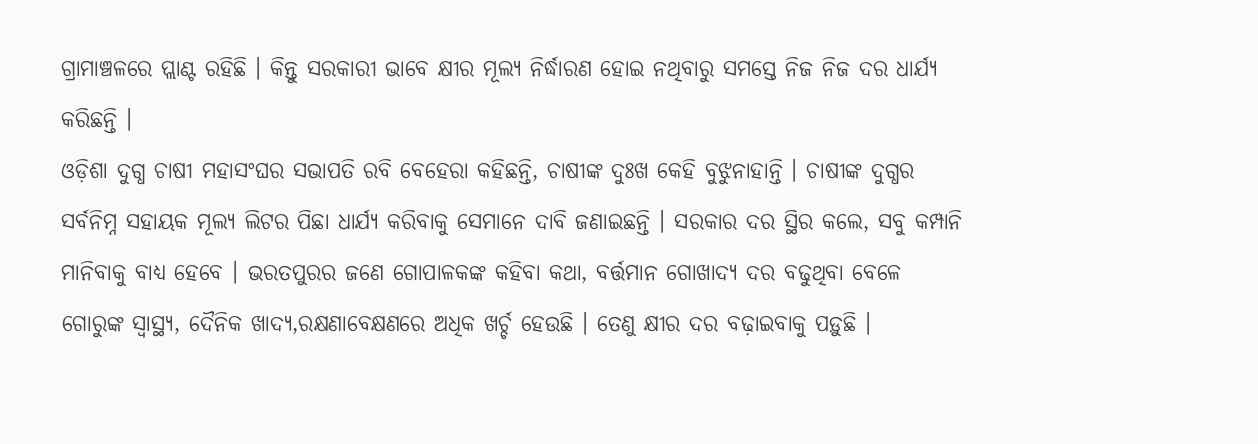ଗ୍ରାମାଞ୍ଚଳରେ ପ୍ଲାଣ୍ଟ ରହିଛି । କିନ୍ତୁ ସରକାରୀ ଭାବେ କ୍ଷୀର ମୂଲ୍ୟ ନିର୍ଦ୍ଧାରଣ ହୋଇ ନଥିବାରୁ ସମସ୍ତେ ନିଜ ନିଜ ଦର ଧାର୍ଯ୍ୟ କରିଛନ୍ତି ।
ଓଡ଼ିଶା ଦୁଗ୍ଧ ଚାଷୀ ମହାସଂଘର ସଭାପତି ରବି ବେହେରା କହିଛନ୍ତି, ଚାଷୀଙ୍କ ଦୁଃଖ କେହି ବୁଝୁନାହାନ୍ତି । ଚାଷୀଙ୍କ ଦୁଗ୍ଧର ସର୍ବନିମ୍ନ ସହାୟକ ମୂଲ୍ୟ ଲିଟର ପିଛା ଧାର୍ଯ୍ୟ କରିବାକୁ ସେମାନେ ଦାବି ଜଣାଇଛନ୍ତି । ସରକାର ଦର ସ୍ଥିର କଲେ, ସବୁ କମ୍ପାନି ମାନିବାକୁ ବାଧ୍ୟ ହେବେ । ଭରତପୁରର ଜଣେ ଗୋପାଳକଙ୍କ କହିବା କଥା, ବର୍ତ୍ତମାନ ଗୋଖାଦ୍ୟ ଦର ବଢୁଥିବା ବେଳେ ଗୋରୁଙ୍କ ସ୍ୱାସ୍ଥ୍ୟ, ଦୈନିକ ଖାଦ୍ୟ,ରକ୍ଷଣାବେକ୍ଷଣରେ ଅଧିକ ଖର୍ଚ୍ଚ ହେଉଛି । ତେଣୁ କ୍ଷୀର ଦର ବଢ଼ାଇବାକୁ ପଡ଼ୁଛି ।